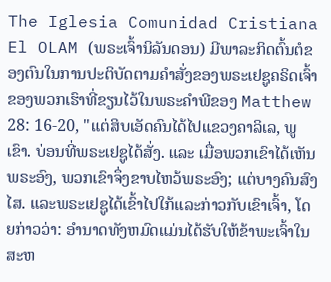The Iglesia Comunidad Cristiana El OLAM (ພຣະເຈົ້ານິລັນດອນ) ມີພາລະກິດຕົ້ນຕໍຂອງຕົນໃນການປະຕິບັດຕາມຄໍາສັ່ງຂອງພຣະເຢຊູຄຣິດເຈົ້າຂອງພວກເຮົາທີ່ຂຽນໄວ້ໃນພຣະຄໍາພີຂອງ Matthew 28: 16-20, "ແຕ່ສິບເອັດຄົນໄດ້ໄປແຂວງຄາລິເລ, ພູເຂົາ. ບ່ອນທີ່ພຣະເຢຊູໄດ້ສັ່ງ. ແລະ ເມື່ອພວກເຂົາໄດ້ເຫັນພຣະອົງ, ພວກເຂົາຈຶ່ງຂາບໄຫວ້ພຣະອົງ; ແຕ່ບາງຄົນສົງໄສ. ແລະພຣະເຢຊູໄດ້ເຂົ້າໄປໃກ້ແລະກ່າວກັບເຂົາເຈົ້າ, ໂດຍກ່າວວ່າ: ອໍານາດທັງຫມົດແມ່ນໄດ້ຮັບໃຫ້ຂ້າພະເຈົ້າໃນສະຫ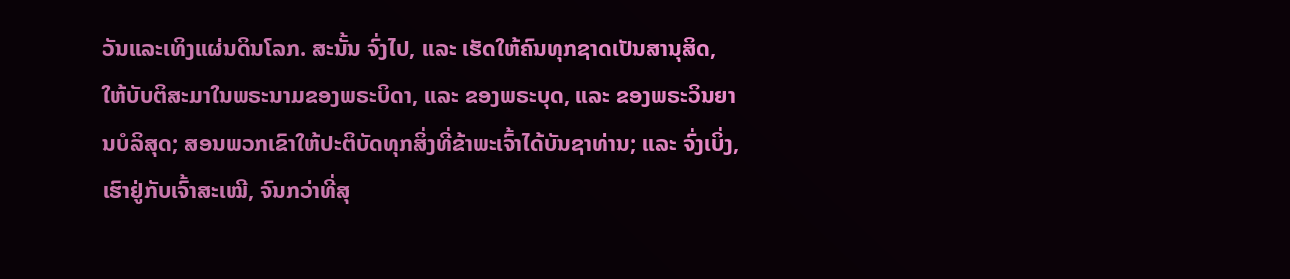ວັນແລະເທິງແຜ່ນດິນໂລກ. ສະນັ້ນ ຈົ່ງໄປ, ແລະ ເຮັດໃຫ້ຄົນທຸກຊາດເປັນສານຸສິດ, ໃຫ້ບັບຕິສະມາໃນພຣະນາມຂອງພຣະບິດາ, ແລະ ຂອງພຣະບຸດ, ແລະ ຂອງພຣະວິນຍານບໍລິສຸດ; ສອນພວກເຂົາໃຫ້ປະຕິບັດທຸກສິ່ງທີ່ຂ້າພະເຈົ້າໄດ້ບັນຊາທ່ານ; ແລະ ຈົ່ງເບິ່ງ, ເຮົາຢູ່ກັບເຈົ້າສະເໝີ, ຈົນກວ່າທີ່ສຸ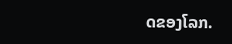ດຂອງໂລກ.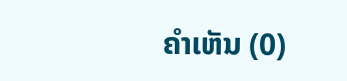ຄຳເຫັນ (0)